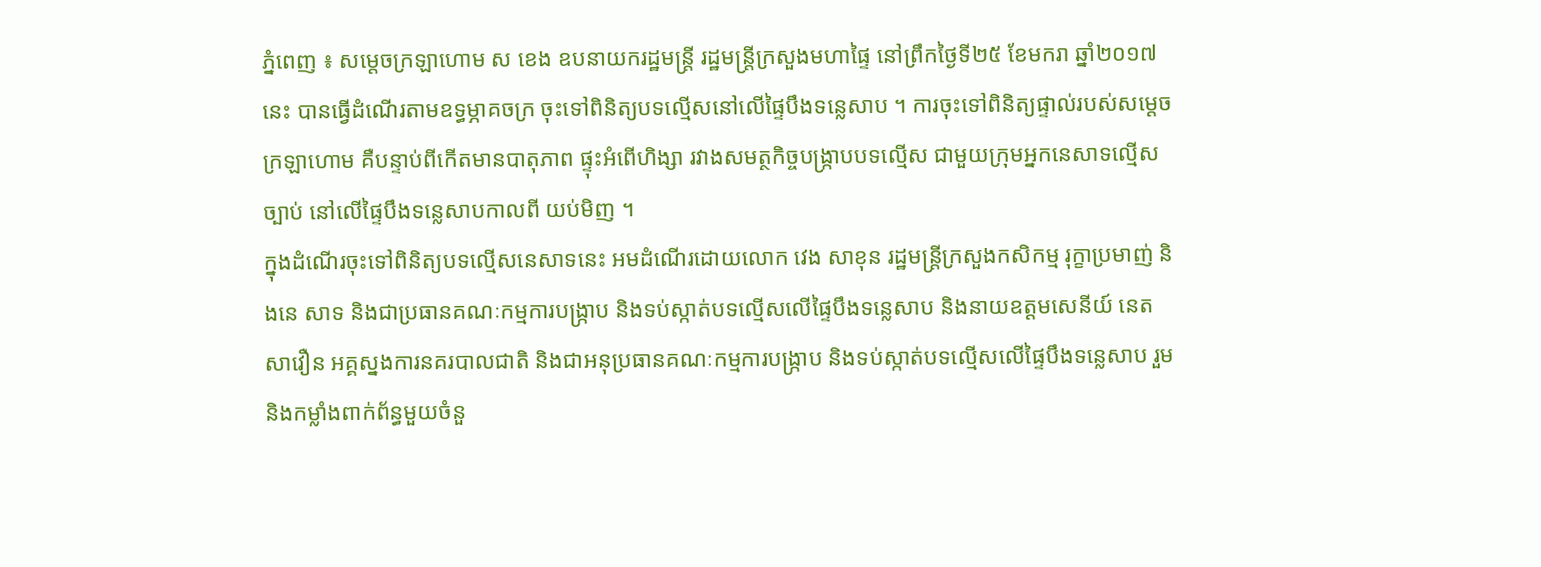ភ្នំពេញ ៖ សម្តេចក្រឡាហោម ស ខេង ឧបនាយករដ្ឋមន្រ្តី រដ្ឋមន្រ្តីក្រសួងមហាផ្ទៃ នៅព្រឹកថ្ងៃទី២៥ ខែមករា ឆ្នាំ២០១៧នេះ បានធ្វើដំណើរតាមឧទ្ធម្ភាគចក្រ ចុះទៅពិនិត្យបទល្មើសនៅលើផ្ទៃបឹងទន្លេសាប ។ ការចុះទៅពិនិត្យផ្ទាល់របស់សម្តេចក្រឡាហោម គឺបន្ទាប់ពីកើតមានបាតុភាព ផ្ទុះអំពើហិង្សា រវាងសមត្ថកិច្ចបង្រ្កាបបទល្មើស ជាមួយក្រុមអ្នកនេសាទល្មើសច្បាប់ នៅលើផ្ទៃបឹងទន្លេសាបកាលពី យប់មិញ ។
ក្នុងដំណើរចុះទៅពិនិត្យបទល្មើសនេសាទនេះ អមដំណើរដោយលោក វេង សាខុន រដ្ឋមន្រ្តីក្រសួងកសិកម្ម រុក្ខាប្រមាញ់ និងនេ សាទ និងជាប្រធានគណៈកម្មការបង្រ្កាប និងទប់ស្កាត់បទល្មើសលើផ្ទៃបឹងទន្លេសាប និងនាយឧត្តមសេនីយ៍ នេត សាវឿន អគ្គស្នងការនគរបាលជាតិ និងជាអនុប្រធានគណៈកម្មការបង្រ្កាប និងទប់ស្កាត់បទល្មើសលើផ្ទៃបឹងទន្លេសាប រួមនិងកម្លាំងពាក់ព័ន្ធមួយចំនួ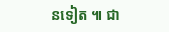នទៀត ៕ ជា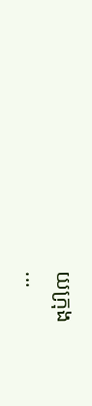យក្រុង
...